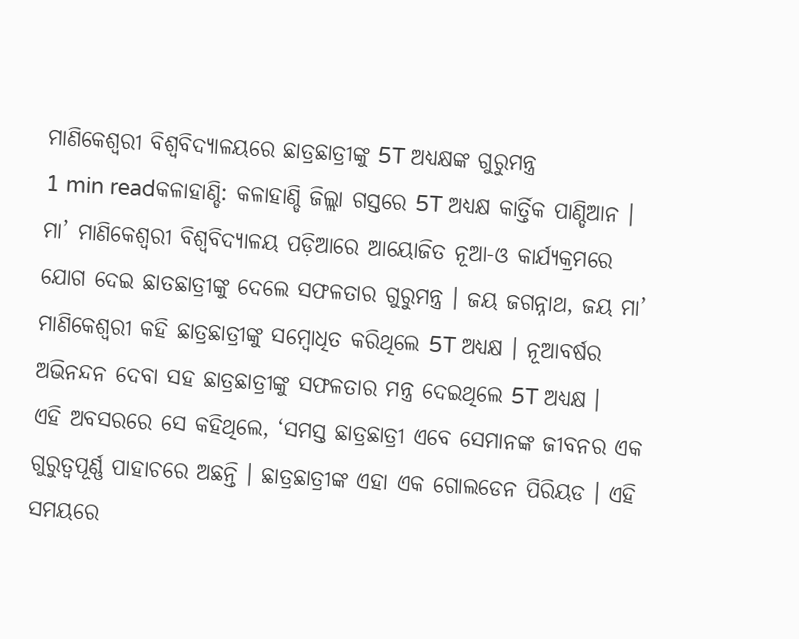ମାଣିକେଶ୍ବରୀ ବିଶ୍ବବିଦ୍ୟାଳୟରେ ଛାତ୍ରଛାତ୍ରୀଙ୍କୁ 5T ଅଧ୍ୟକ୍ଷଙ୍କ ଗୁରୁମନ୍ତ୍ର
1 min readକଳାହାଣ୍ଡି: କଳାହାଣ୍ଡି ଜିଲ୍ଲା ଗସ୍ତରେ 5T ଅଧ୍ୟକ୍ଷ କାର୍ତ୍ତିକ ପାଣ୍ଡିଆନ । ମା’ ମାଣିକେଶ୍ବରୀ ବିଶ୍ବବିଦ୍ୟାଳୟ ପଡ଼ିଆରେ ଆୟୋଜିତ ନୂଆ-ଓ କାର୍ଯ୍ୟକ୍ରମରେ ଯୋଗ ଦେଇ ଛାତଛାତ୍ରୀଙ୍କୁ ଦେଲେ ସଫଳତାର ଗୁରୁମନ୍ତ୍ର । ଜୟ ଜଗନ୍ନାଥ, ଜୟ ମା’ ମାଣିକେଶ୍ବରୀ କହି ଛାତ୍ରଛାତ୍ରୀଙ୍କୁ ସମ୍ବୋଧିତ କରିଥିଲେ 5T ଅଧ୍ୟକ୍ଷ । ନୂଆବର୍ଷର ଅଭିନନ୍ଦନ ଦେବା ସହ ଛାତ୍ରଛାତ୍ରୀଙ୍କୁ ସଫଳତାର ମନ୍ତ୍ର ଦେଇଥିଲେ 5T ଅଧ୍ୟକ୍ଷ ।
ଏହି ଅବସରରେ ସେ କହିଥିଲେ, ‘ସମସ୍ତ ଛାତ୍ରଛାତ୍ରୀ ଏବେ ସେମାନଙ୍କ ଜୀବନର ଏକ ଗୁରୁତ୍ବପୂର୍ଣ୍ଣ ପାହାଚରେ ଅଛନ୍ତି । ଛାତ୍ରଛାତ୍ରୀଙ୍କ ଏହା ଏକ ଗୋଲଡେନ ପିରିୟଡ । ଏହି ସମୟରେ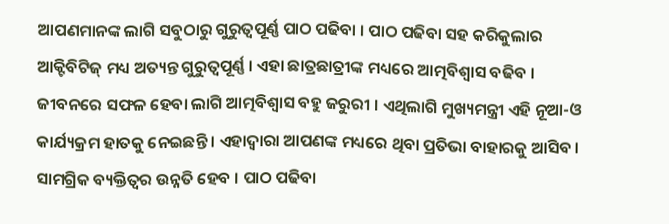ଆପଣମାନଙ୍କ ଲାଗି ସବୁଠାରୁ ଗୁରୁତ୍ବପୂର୍ଣ୍ଣ ପାଠ ପଢିବା । ପାଠ ପଢିବା ସହ କରିକୁଲାର ଆକ୍ଟିବିଟିଜ୍ ମଧ୍ୟ ଅତ୍ୟନ୍ତ ଗୁରୁତ୍ବପୂର୍ଣ୍ଣ । ଏହା ଛାତ୍ରଛାତ୍ରୀଙ୍କ ମଧ୍ୟରେ ଆତ୍ମବିଶ୍ବାସ ବଢିବ । ଜୀବନରେ ସଫଳ ହେବା ଲାଗି ଆତ୍ମବିଶ୍ବାସ ବହୁ ଜରୁରୀ । ଏଥିଲାଗି ମୁଖ୍ୟମନ୍ତ୍ରୀ ଏହି ନୂଆ-ଓ କାର୍ଯ୍ୟକ୍ରମ ହାତକୁ ନେଇଛନ୍ତି । ଏହାଦ୍ବାରା ଆପଣଙ୍କ ମଧ୍ୟରେ ଥିବା ପ୍ରତିଭା ବାହାରକୁ ଆସିବ । ସାମଗ୍ରିକ ବ୍ୟକ୍ତିତ୍ବର ଉନ୍ନତି ହେବ । ପାଠ ପଢିବା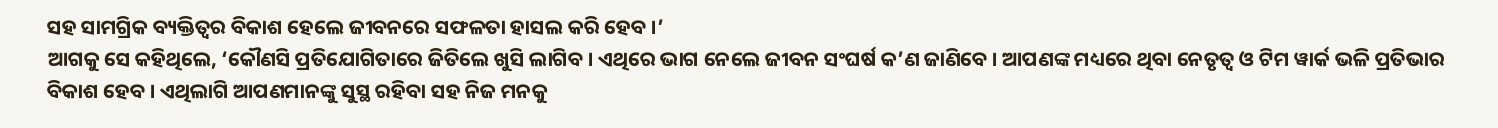ସହ ସାମଗ୍ରିକ ବ୍ୟକ୍ତିତ୍ବର ବିକାଶ ହେଲେ ଜୀବନରେ ସଫଳତା ହାସଲ କରି ହେବ ।’
ଆଗକୁ ସେ କହିଥିଲେ, ‘କୌଣସି ପ୍ରତିଯୋଗିତାରେ ଜିତିଲେ ଖୁସି ଲାଗିବ । ଏଥିରେ ଭାଗ ନେଲେ ଜୀବନ ସଂଘର୍ଷ କ’ଣ ଜାଣିବେ । ଆପଣଙ୍କ ମଧ୍ୟରେ ଥିବା ନେତୃତ୍ବ ଓ ଟିମ ୱାର୍କ ଭଳି ପ୍ରତିଭାର ବିକାଶ ହେବ । ଏଥିଲାଗି ଆପଣମାନଙ୍କୁ ସୁସ୍ଥ ରହିବା ସହ ନିଜ ମନକୁ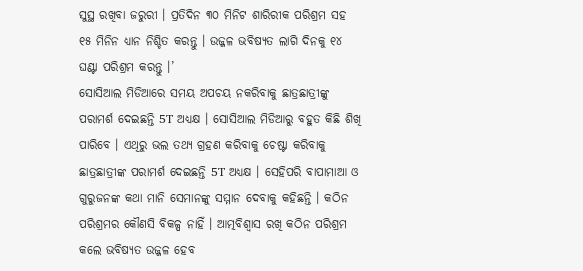ସୁସ୍ଥ ରଖିବା ଜରୁରୀ । ପ୍ରତିଦିନ ୩୦ ମିନିଟ ଶାରିରୀକ ପରିଶ୍ରମ ସହ ୧୫ ମିନିନ ଧ୍ୟାନ ନିଶ୍ଚିତ କରନ୍ତୁ । ଉଜ୍ଜଳ ଭବିଷ୍ୟତ ଲାଗି ଦିନକୁ ୧୪ ଘଣ୍ଟା ପରିଶ୍ରମ କରନ୍ତୁ ।’
ସୋସିଆଲ ମିଡିଆରେ ସମୟ ଅପଚୟ ନକରିବାକୁ ଛାତ୍ରଛାତ୍ରୀଙ୍କୁ ପରାମର୍ଶ ଦେଇଛନ୍ତି 5T ଅଧ୍ୟକ୍ଷ । ସୋସିଆଲ ମିଡିଆରୁ ବହୁତ କିଛି ଶିଖି ପାରିବେ । ଏଥିରୁ ଭଲ ତଥ୍ୟ ଗ୍ରହଣ କରିବାକୁ ଚେଷ୍ଟା କରିବାକୁ ଛାତ୍ରଛାତ୍ରୀଙ୍କ ପରାମର୍ଶ ଦେଇଛନ୍ତି 5T ଅଧ୍ୟକ୍ଷ । ସେହିପରି ବାପାମାଆ ଓ ଗୁରୁଜନଙ୍କ କଥା ମାନି ସେମାନଙ୍କୁ ସମ୍ମାନ ଦେବାକୁ କହିଛନ୍ତି । କଠିନ ପରିଶ୍ରମର କୌଣସି ବିକଳ୍ପ ନାହିଁ । ଆତ୍ମବିଶ୍ବାସ ରଖି କଠିନ ପରିଶ୍ରମ କଲେ ଭବିଷ୍ୟତ ଉଜ୍ଜଳ ହେବ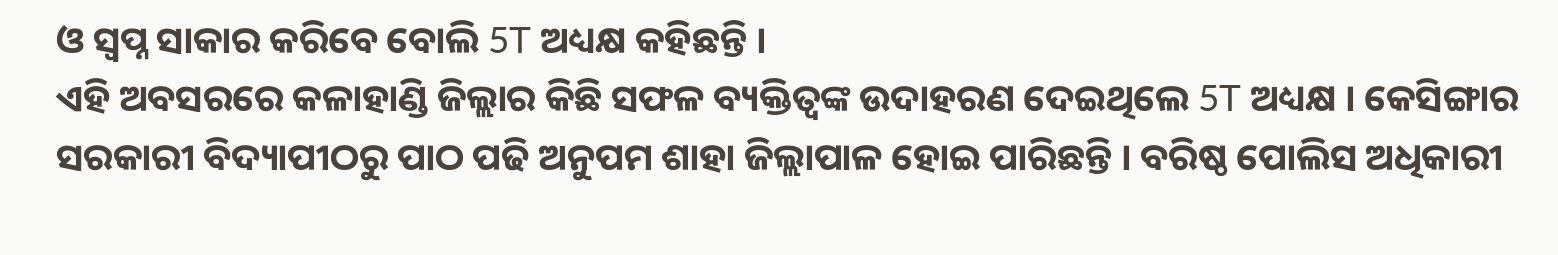ଓ ସ୍ବପ୍ନ ସାକାର କରିବେ ବୋଲି 5T ଅଧ୍ୟକ୍ଷ କହିଛନ୍ତି ।
ଏହି ଅବସରରେ କଳାହାଣ୍ଡି ଜିଲ୍ଲାର କିଛି ସଫଳ ବ୍ୟକ୍ତିତ୍ବଙ୍କ ଉଦାହରଣ ଦେଇଥିଲେ 5T ଅଧ୍ୟକ୍ଷ । କେସିଙ୍ଗାର ସରକାରୀ ବିଦ୍ୟାପୀଠରୁ ପାଠ ପଢି ଅନୁପମ ଶାହା ଜିଲ୍ଲାପାଳ ହୋଇ ପାରିଛନ୍ତି । ବରିଷ୍ଠ ପୋଲିସ ଅଧିକାରୀ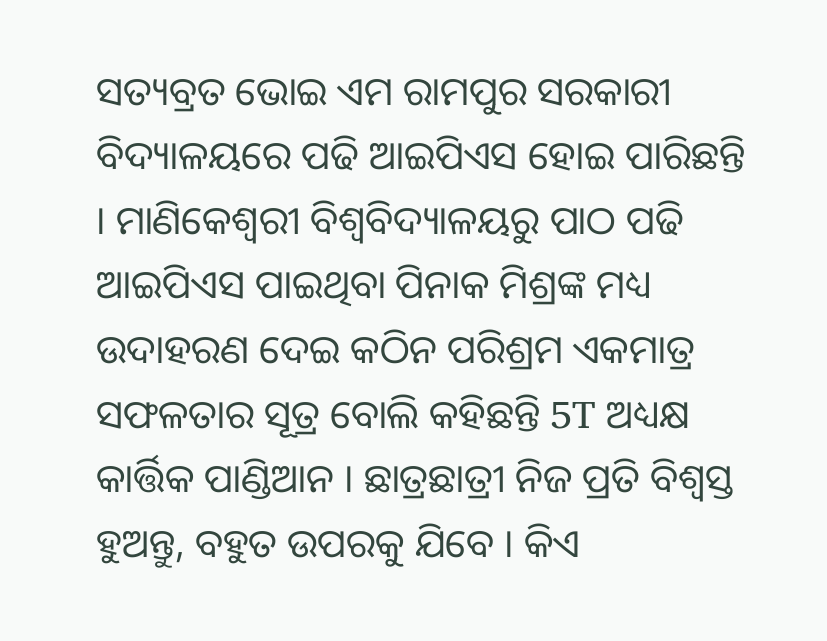ସତ୍ୟବ୍ରତ ଭୋଇ ଏମ ରାମପୁର ସରକାରୀ ବିଦ୍ୟାଳୟରେ ପଢି ଆଇପିଏସ ହୋଇ ପାରିଛନ୍ତି । ମାଣିକେଶ୍ବରୀ ବିଶ୍ବବିଦ୍ୟାଳୟରୁ ପାଠ ପଢି ଆଇପିଏସ ପାଇଥିବା ପିନାକ ମିଶ୍ରଙ୍କ ମଧ୍ୟ ଉଦାହରଣ ଦେଇ କଠିନ ପରିଶ୍ରମ ଏକମାତ୍ର ସଫଳତାର ସୂତ୍ର ବୋଲି କହିଛନ୍ତି 5T ଅଧ୍ୟକ୍ଷ କାର୍ତ୍ତିକ ପାଣ୍ଡିଆନ । ଛାତ୍ରଛାତ୍ରୀ ନିଜ ପ୍ରତି ବିଶ୍ବସ୍ତ ହୁଅନ୍ତୁ, ବହୁତ ଉପରକୁ ଯିବେ । କିଏ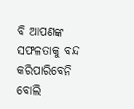ବି ଆପଣଙ୍କ ସଫଳତାକୁ ବନ୍ଦ କରିପାରିବେନି ବୋଲି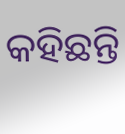କହିଛନ୍ତି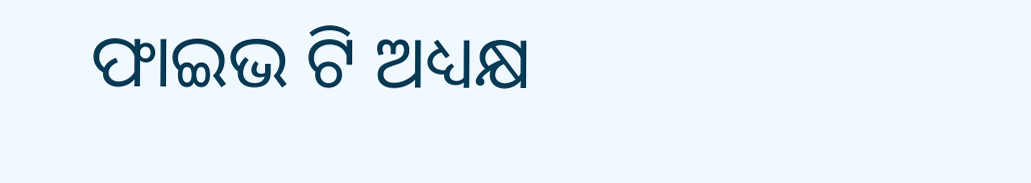ଫାଇଭ ଟି ଅଧ୍ୟକ୍ଷ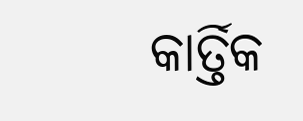କାର୍ତ୍ତିକ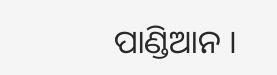ପାଣ୍ଡିଆନ ।